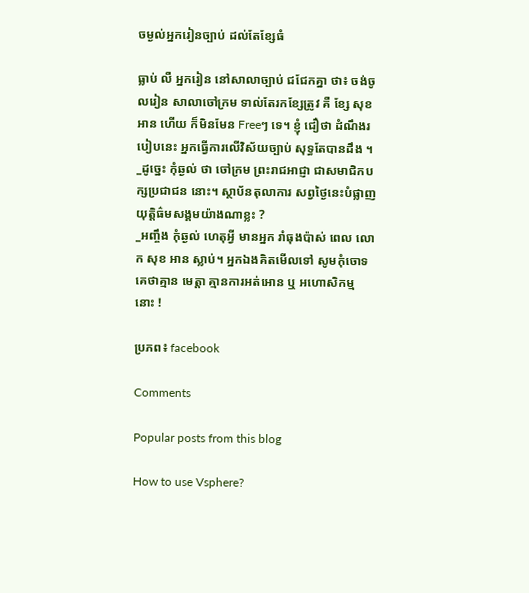ចម្ងល់អ្នករៀនច្បាប់ ដល់តែខ្សែធំ

ធ្លាប់ លឺ អ្នករៀន នៅសាលាច្បាប់ ជជែកគ្នា ថា៖ ចង់ចូលរៀន សាលាចៅក្រម ទាល់តែរកខ្សែត្រូវ គឺ ខ្សែ សុខ អាន ហើយ ក៏មិនមែន Freeៗ ទេ។ ខ្ញុំ ជឿថា ដំណឹងរបៀបនេះ អ្នកធ្វើការលើវិស័យច្បាប់ សុទ្ធតែបានដឹង ។
_ដូច្នេះ កុំឆ្ងល់ ថា ចៅក្រម ព្រះរាជអាជ្ញា ជាសមាជិកបក្សប្រជាជន នោះ។ ស្ថាប័នតុលាការ សព្វថ្ងៃនេះបំផ្លាញ យុត្តិធ៌មសង្គមយ៉ាងណាខ្លះ ?
_អញ្ចឹង កុំឆ្ងល់ ហេតុអ្វី មានអ្នក រាំធុងប៉ាស់ ពេល លោក សុខ អាន ស្លាប់។ អ្នកឯងគិតមើលទៅ សូមកុំចោទគេថាគ្មាន មេត្តា គ្មានការអត់អោន ឬ អហោសិកម្ម នោះ !

ប្រភព៖ facebook

Comments

Popular posts from this blog

How to use Vsphere?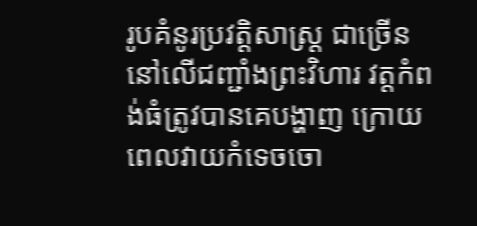រូបគំនូរប្រវត្តិសាស្ត្រ ជាច្រើននៅលើជញ្ជាំងព្រះវិហារ វត្តកំពង់ធំត្រូវបានគេបង្ហាញ ក្រោយពេលវាយកំទេចចោ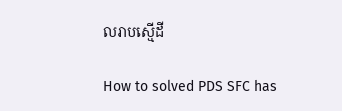លរាបស្មើដី

How to solved PDS SFC has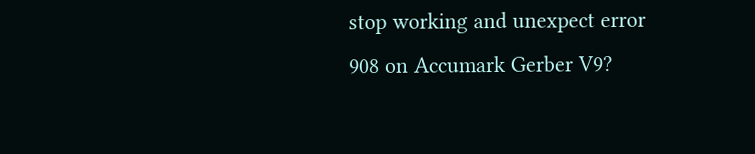stop working and unexpect error 908 on Accumark Gerber V9?